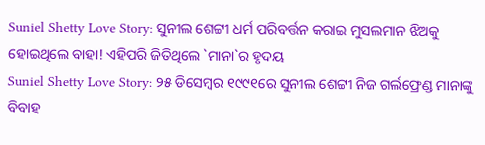Suniel Shetty Love Story: ସୁନୀଲ ଶେଟ୍ଟୀ ଧର୍ମ ପରିବର୍ତ୍ତନ କରାଇ ମୁସଲମାନ ଝିଅକୁ ହୋଇଥିଲେ ବାହା! ଏହିପରି ଜିତିଥିଲେ `ମାନା`ର ହୃଦୟ
Suniel Shetty Love Story: ୨୫ ଡିସେମ୍ବର ୧୯୯୧ରେ ସୁନୀଲ ଶେଟ୍ଟୀ ନିଜ ଗର୍ଲଫ୍ରେଣ୍ଡ ମାନାଙ୍କୁ ବିବାହ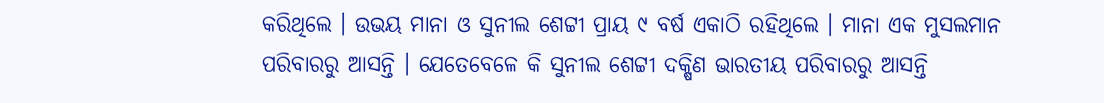କରିଥିଲେ । ଉଭୟ ମାନା ଓ ସୁନୀଲ ଶେଟ୍ଟୀ ପ୍ରାୟ ୯ ବର୍ଷ ଏକାଠି ରହିଥିଲେ । ମାନା ଏକ ମୁସଲମାନ ପରିବାରରୁ ଆସନ୍ତି । ଯେତେବେଳେ କି ସୁନୀଲ ଶେଟ୍ଟୀ ଦକ୍ଷିଣ ଭାରତୀୟ ପରିବାରରୁ ଆସନ୍ତି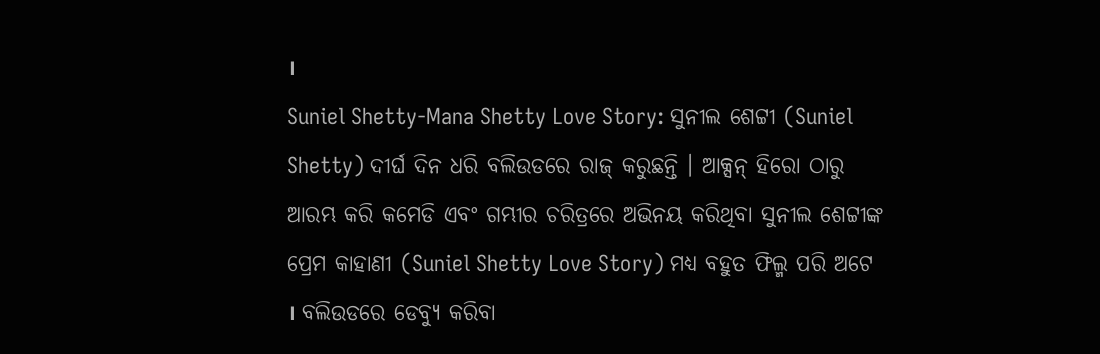।
Suniel Shetty-Mana Shetty Love Story: ସୁନୀଲ ଶେଟ୍ଟୀ (Suniel Shetty) ଦୀର୍ଘ ଦିନ ଧରି ବଲିଉଡରେ ରାଜ୍ କରୁଛନ୍ତି । ଆକ୍ସନ୍ ହିରୋ ଠାରୁ ଆରମ୍ଭ କରି କମେଡି ଏବଂ ଗମ୍ଭୀର ଚରିତ୍ରରେ ଅଭିନୟ କରିଥିବା ସୁନୀଲ ଶେଟ୍ଟୀଙ୍କ ପ୍ରେମ କାହାଣୀ (Suniel Shetty Love Story) ମଧ୍ୟ ବହୁତ ଫିଲ୍ମ ପରି ଅଟେ । ବଲିଉଡରେ ଡେବ୍ୟୁ କରିବା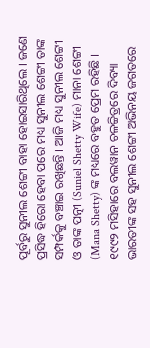ପୂର୍ବରୁ ସୁନୀଲ ଶେଟ୍ଟୀ ବାହା ହୋଇସାରିଥିଲେ । ଜଣେ ପ୍ରସିଦ୍ଧ ହିରୋ ହେବା ପରେ ମଧ୍ୟ ସୁନୀଲ ଶେଟ୍ଟୀ ତାଙ୍କ ସମ୍ପର୍କକୁ ବଞ୍ଚାଇ ରଖିଛନ୍ତି । ଆଜି ମଧ୍ୟ ସୁନୀଲ ଶେଟ୍ଟୀ ଓ ତାଙ୍କ ପତ୍ନୀ (Suniel Shetty Wife) ମାନା ଶେଟ୍ଟୀ (Mana Shetty) ଙ୍କ ମଧ୍ୟରେ ବହୁତ ପ୍ରେମ ରହିଛି । ୧୯୯୨ ମସିହାରେ ବଲୱାନ ଚଳଚ୍ଚିତ୍ରରେ ଦିବ୍ୟା ଭାରତୀଙ୍କ ସହ ସୁନୀଲ ଶେଟ୍ଟୀ ଅଭିନୟ ଜଗତରେ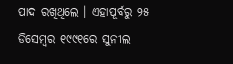ପାଦ ରଖିଥିଲେ । ଏହାପୂର୍ବରୁ ୨୫ ଡିସେମ୍ବର ୧୯୯୧ରେ ସୁନୀଲ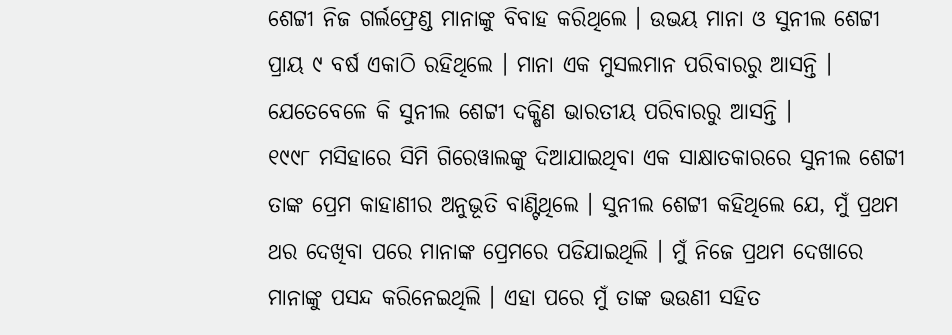ଶେଟ୍ଟୀ ନିଜ ଗର୍ଲଫ୍ରେଣ୍ଡ ମାନାଙ୍କୁ ବିବାହ କରିଥିଲେ । ଉଭୟ ମାନା ଓ ସୁନୀଲ ଶେଟ୍ଟୀ ପ୍ରାୟ ୯ ବର୍ଷ ଏକାଠି ରହିଥିଲେ । ମାନା ଏକ ମୁସଲମାନ ପରିବାରରୁ ଆସନ୍ତି । ଯେତେବେଳେ କି ସୁନୀଲ ଶେଟ୍ଟୀ ଦକ୍ଷିଣ ଭାରତୀୟ ପରିବାରରୁ ଆସନ୍ତି ।
୧୯୯୮ ମସିହାରେ ସିମି ଗିରେୱାଲଙ୍କୁ ଦିଆଯାଇଥିବା ଏକ ସାକ୍ଷାତକାରରେ ସୁନୀଲ ଶେଟ୍ଟୀ ତାଙ୍କ ପ୍ରେମ କାହାଣୀର ଅନୁଭୂତି ବାଣ୍ଟିଥିଲେ । ସୁନୀଲ ଶେଟ୍ଟୀ କହିଥିଲେ ଯେ, ମୁଁ ପ୍ରଥମ ଥର ଦେଖିବା ପରେ ମାନାଙ୍କ ପ୍ରେମରେ ପଡିଯାଇଥିଲି । ମୁଁ ନିଜେ ପ୍ରଥମ ଦେଖାରେ ମାନାଙ୍କୁ ପସନ୍ଦ କରିନେଇଥିଲି । ଏହା ପରେ ମୁଁ ତାଙ୍କ ଭଉଣୀ ସହିତ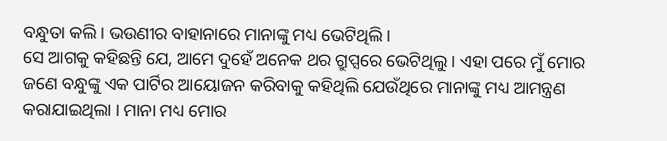ବନ୍ଧୁତା କଲି । ଭଉଣୀର ବାହାନାରେ ମାନାଙ୍କୁ ମଧ୍ୟ ଭେଟିଥିଲି ।
ସେ ଆଗକୁ କହିଛନ୍ତି ଯେ, ଆମେ ଦୁହେଁ ଅନେକ ଥର ଗ୍ରୁପ୍ସରେ ଭେଟିଥିଲୁ । ଏହା ପରେ ମୁଁ ମୋର ଜଣେ ବନ୍ଧୁଙ୍କୁ ଏକ ପାର୍ଟିର ଆୟୋଜନ କରିବାକୁ କହିଥିଲି ଯେଉଁଥିରେ ମାନାଙ୍କୁ ମଧ୍ୟ ଆମନ୍ତ୍ରଣ କରାଯାଇଥିଲା । ମାନା ମଧ୍ୟ ମୋର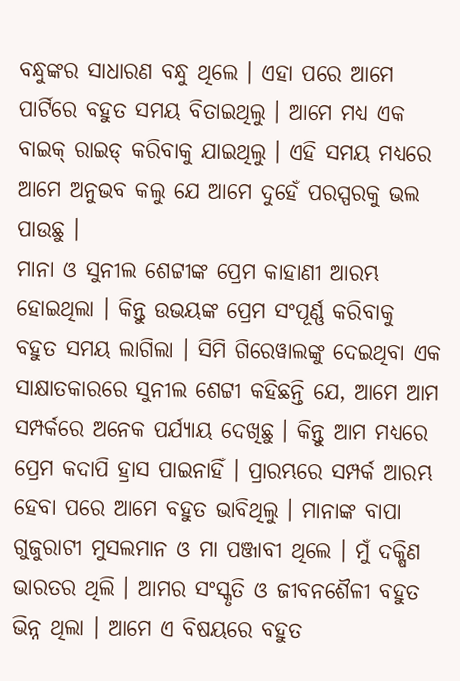ବନ୍ଧୁଙ୍କର ସାଧାରଣ ବନ୍ଧୁ ଥିଲେ । ଏହା ପରେ ଆମେ ପାର୍ଟିରେ ବହୁତ ସମୟ ବିତାଇଥିଲୁ । ଆମେ ମଧ୍ୟ ଏକ ବାଇକ୍ ରାଇଡ୍ କରିବାକୁ ଯାଇଥିଲୁ । ଏହି ସମୟ ମଧ୍ୟରେ ଆମେ ଅନୁଭବ କଲୁ ଯେ ଆମେ ଦୁହେଁ ପରସ୍ପରକୁ ଭଲ ପାଉଛୁ ।
ମାନା ଓ ସୁନୀଲ ଶେଟ୍ଟୀଙ୍କ ପ୍ରେମ କାହାଣୀ ଆରମ୍ଭ ହୋଇଥିଲା । କିନ୍ତୁ ଉଭୟଙ୍କ ପ୍ରେମ ସଂପୂର୍ଣ୍ଣ କରିବାକୁ ବହୁତ ସମୟ ଲାଗିଲା । ସିମି ଗିରେୱାଲଙ୍କୁ ଦେଇଥିବା ଏକ ସାକ୍ଷାତକାରରେ ସୁନୀଲ ଶେଟ୍ଟୀ କହିଛନ୍ତି ଯେ, ଆମେ ଆମ ସମ୍ପର୍କରେ ଅନେକ ପର୍ଯ୍ୟାୟ ଦେଖିଛୁ । କିନ୍ତୁ ଆମ ମଧ୍ୟରେ ପ୍ରେମ କଦାପି ହ୍ରାସ ପାଇନାହିଁ । ପ୍ରାରମ୍ଭରେ ସମ୍ପର୍କ ଆରମ୍ଭ ହେବା ପରେ ଆମେ ବହୁତ ଭାବିଥିଲୁ । ମାନାଙ୍କ ବାପା ଗୁଜୁରାଟୀ ମୁସଲମାନ ଓ ମା ପଞ୍ଜାବୀ ଥିଲେ । ମୁଁ ଦକ୍ଷିଣ ଭାରତର ଥିଲି । ଆମର ସଂସ୍କୃତି ଓ ଜୀବନଶୈଳୀ ବହୁତ ଭିନ୍ନ ଥିଲା । ଆମେ ଏ ବିଷୟରେ ବହୁତ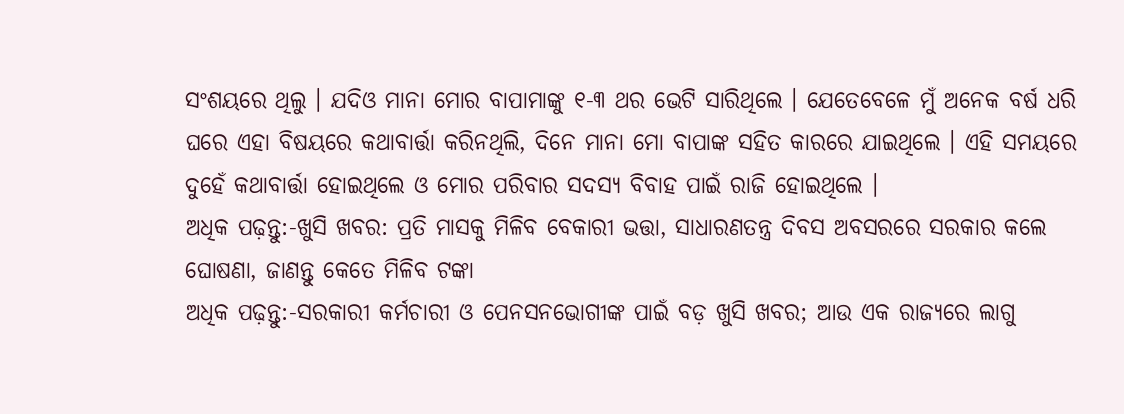ସଂଶୟରେ ଥିଲୁ । ଯଦିଓ ମାନା ମୋର ବାପାମାଙ୍କୁ ୧-୩ ଥର ଭେଟି ସାରିଥିଲେ । ଯେତେବେଳେ ମୁଁ ଅନେକ ବର୍ଷ ଧରି ଘରେ ଏହା ବିଷୟରେ କଥାବାର୍ତ୍ତା କରିନଥିଲି, ଦିନେ ମାନା ମୋ ବାପାଙ୍କ ସହିତ କାରରେ ଯାଇଥିଲେ । ଏହି ସମୟରେ ଦୁହେଁ କଥାବାର୍ତ୍ତା ହୋଇଥିଲେ ଓ ମୋର ପରିବାର ସଦସ୍ୟ ବିବାହ ପାଇଁ ରାଜି ହୋଇଥିଲେ ।
ଅଧିକ ପଢ଼ନ୍ତୁ:-ଖୁସି ଖବର: ପ୍ରତି ମାସକୁ ମିଳିବ ବେକାରୀ ଭତ୍ତା, ସାଧାରଣତନ୍ତ୍ର ଦିବସ ଅବସରରେ ସରକାର କଲେ ଘୋଷଣା, ଜାଣନ୍ତୁ କେତେ ମିଳିବ ଟଙ୍କା
ଅଧିକ ପଢ଼ନ୍ତୁ:-ସରକାରୀ କର୍ମଚାରୀ ଓ ପେନସନଭୋଗୀଙ୍କ ପାଇଁ ବଡ଼ ଖୁସି ଖବର; ଆଉ ଏକ ରାଜ୍ୟରେ ଲାଗୁ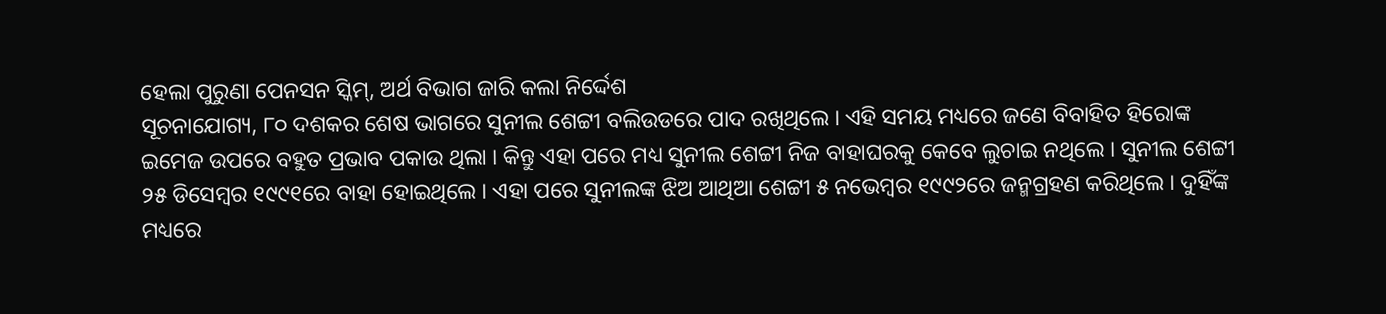ହେଲା ପୁରୁଣା ପେନସନ ସ୍କିମ୍, ଅର୍ଥ ବିଭାଗ ଜାରି କଲା ନିର୍ଦ୍ଦେଶ
ସୂଚନାଯୋଗ୍ୟ, ୮୦ ଦଶକର ଶେଷ ଭାଗରେ ସୁନୀଲ ଶେଟ୍ଟୀ ବଲିଉଡରେ ପାଦ ରଖିଥିଲେ । ଏହି ସମୟ ମଧ୍ୟରେ ଜଣେ ବିବାହିତ ହିରୋଙ୍କ ଇମେଜ ଉପରେ ବହୁତ ପ୍ରଭାବ ପକାଉ ଥିଲା । କିନ୍ତୁ ଏହା ପରେ ମଧ୍ୟ ସୁନୀଲ ଶେଟ୍ଟୀ ନିଜ ବାହାଘରକୁ କେବେ ଲୁଚାଇ ନଥିଲେ । ସୁନୀଲ ଶେଟ୍ଟୀ ୨୫ ଡିସେମ୍ବର ୧୯୯୧ରେ ବାହା ହୋଇଥିଲେ । ଏହା ପରେ ସୁନୀଲଙ୍କ ଝିଅ ଆଥିଆ ଶେଟ୍ଟୀ ୫ ନଭେମ୍ବର ୧୯୯୨ରେ ଜନ୍ମଗ୍ରହଣ କରିଥିଲେ । ଦୁହିଁଙ୍କ ମଧ୍ୟରେ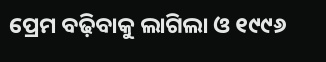ପ୍ରେମ ବଢ଼ିବାକୁ ଲାଗିଲା ଓ ୧୯୯୬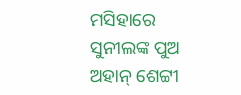ମସିହାରେ ସୁନୀଲଙ୍କ ପୁଅ ଅହାନ୍ ଶେଟ୍ଟୀ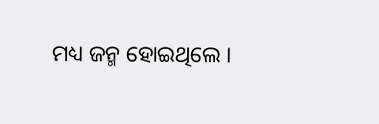ମଧ୍ୟ ଜନ୍ମ ହୋଇଥିଲେ ।